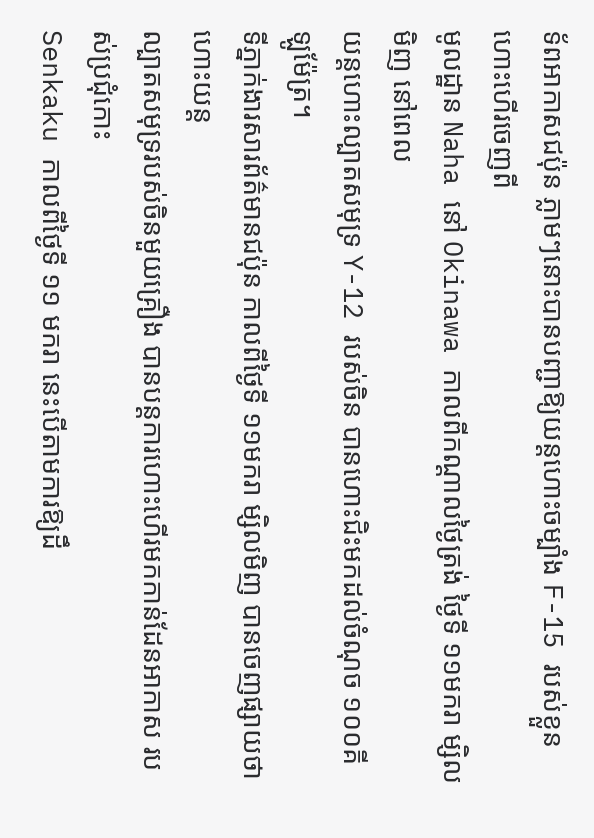ទ័ពអាកាសជប៉ុន ភ្លាមៗនោះបានបញ្ជាឱ្យយន្ដហោះចម្បាំង F-15 របស់ខ្លួន ហោះហើរចេញពី
មូលដ្ឋាន Naha នៅ Okinawa កាលពីកណ្ដាលថ្ងៃត្រង់ ថ្ងៃទី ១១មករា ម្សិលមិញ នៅពេល
យន្ដហោះល្បាតសមុទ្រ Y-12 របស់ចិន បានហោះជិះមកដល់ចំណុច ១០០គីឡូម៉ែត្រ។
ទីភ្នាក់ងារសារព័ត៌មានជប៉ុន កាលពីថ្ងៃទី ១១មករា ម្សិលមិញ បានចេញផ្សាយថា ហោះយន្ដ
ល្បាតសមុទ្ររបស់ចិនមួយគ្រឿង បានបន្ដការហោះហើរមកកាន់ដែនអាកាស របស់ប្រជុំកោះ
Senkaku កាលពីថ្ងៃទី ១១ មករា នេះបើតាមការឱ្យដឹ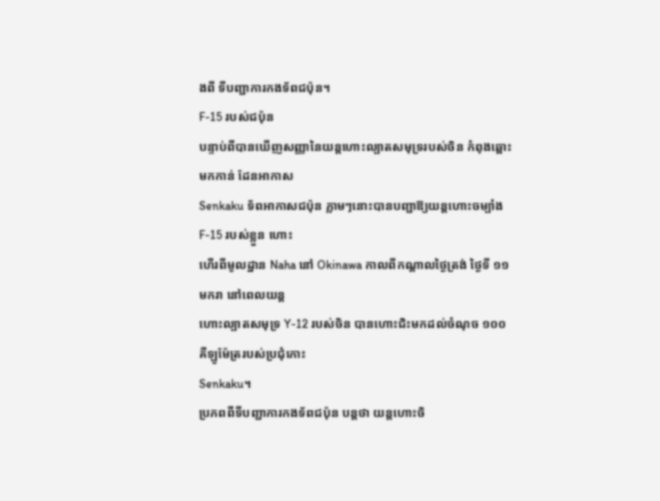ងពី ទីបញ្ជាការកងទ័ពជប៉ុន។
F-15 របស់ជប៉ុន
បន្ទាប់ពីបានឃើញសញ្ញានៃយន្ដហោះល្បាតសមុទ្ររបស់ចិន កំពុងឆ្ពោះមកកាន់ ដែនអាកាស
Senkaku ទ័ពអាកាសជប៉ុន ភ្លាមៗនោះបានបញ្ជាឱ្យយន្ដហោះចម្បាំង F-15 របស់ខ្លួន ហោះ
ហើរពីមូលដ្ឋាន Naha នៅ Okinawa កាលពីកណ្ដាលថ្ងៃត្រង់ ថ្ងៃទី ១១មករា នៅពេលយន្ដ
ហោះល្បាតសមុទ្រ Y-12 របស់ចិន បានហោះជិះមកដល់ចំណុច ១០០គីឡូម៉ែត្ររបស់ប្រជុំកោះ
Senkaku។
ប្រភពពីទីបញ្ជាការកងទ័ពជប៉ុន បន្ដថា យន្ដហោះចិ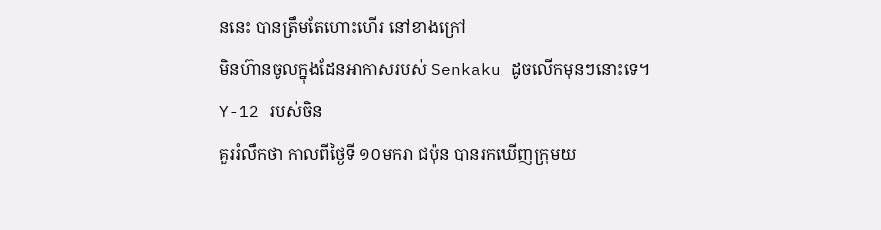ននេះ បានត្រឹមតែហោះហើរ នៅខាងក្រៅ
មិនហ៊ានចូលក្នុងដែនអាកាសរបស់ Senkaku ដូចលើកមុនៗនោះទេ។
Y-12 របស់ចិន
គួររំលឹកថា កាលពីថ្ងៃទី ១០មករា ជប៉ុន បានរកឃើញក្រុមយ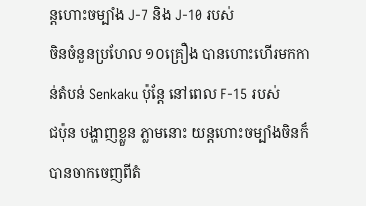ន្ដហោះចម្បាំង J-7 និង J-10 របស់
ចិនចំនួនប្រហែល ១០គ្រឿង បានហោះហើរមកកាន់តំបន់ Senkaku ប៉ុន្ដែ នៅពេល F-15 របស់
ជប៉ុន បង្ហាញខ្លួន ភ្លាមនោះ យន្ដហោះចម្បាំងចិនក៏បានចាកចេញពីតំ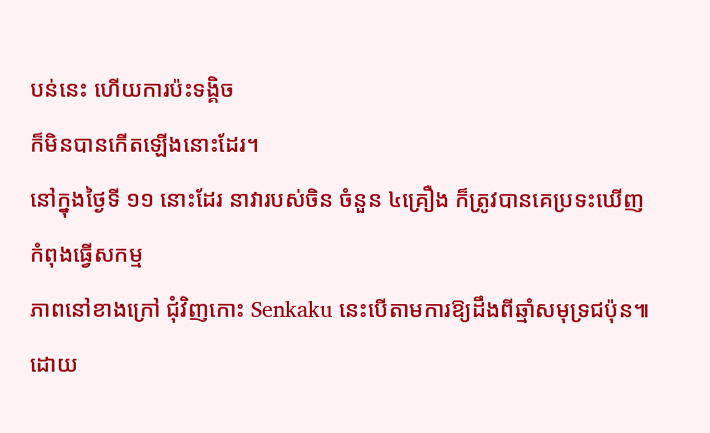បន់នេះ ហើយការប៉ះទង្គិច
ក៏មិនបានកើតឡើងនោះដែរ។
នៅក្នុងថ្ងៃទី ១១ នោះដែរ នាវារបស់ចិន ចំនួន ៤គ្រឿង ក៏ត្រូវបានគេប្រទះឃើញ កំពុងធ្វើសកម្ម
ភាពនៅខាងក្រៅ ជុំវិញកោះ Senkaku នេះបើតាមការឱ្យដឹងពីឆ្មាំសមុទ្រជប៉ុន៕
ដោយ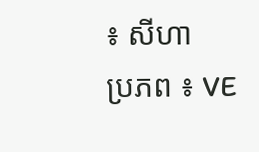៖ សីហា
ប្រភព ៖ VE